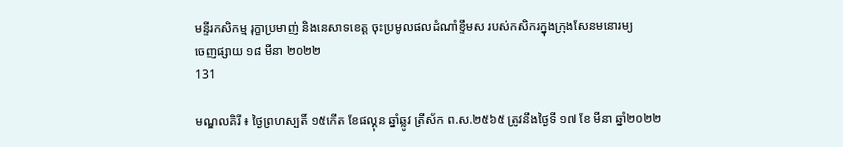មន្ទីរកសិកម្ម រុក្ខាប្រមាញ់ និងនេសាទខេត្ត ចុះប្រមូលផលដំណាំខ្ទឹមស របស់កសិករក្នុងក្រុងសែនមនោរម្យ
ចេញផ្សាយ ១៨ មីនា ២០២២
131

មណ្ឌលគិរី ៖ ថ្ងៃព្រហស្បតិ៍ ១៥កើត ខែផល្គុន ឆ្នាំឆ្លូវ ត្រីស័ក ព.ស.២៥៦៥ ត្រូវនឹងថ្ងៃទី ១៧ ខែ មីនា ឆ្នាំ២០២២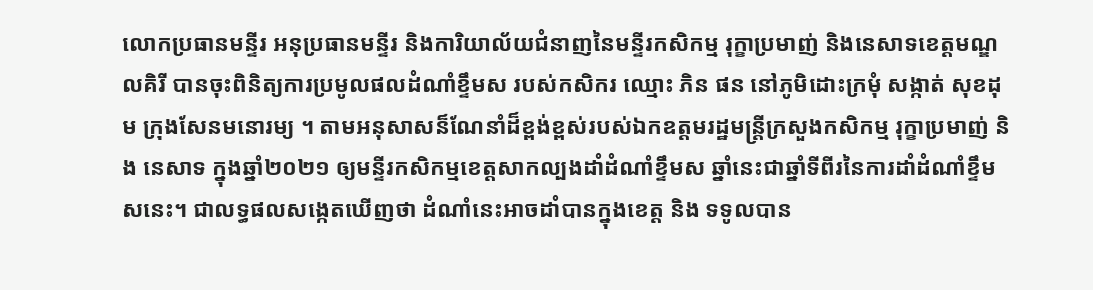លោកប្រធានមន្ទីរ អនុប្រធានមន្ទីរ និងការិយាល័យជំនាញនៃមន្ទីរកសិកម្ម រុក្ខាប្រមាញ់ និងនេសាទខេត្តមណ្ឌលគិរី បានចុះពិនិត្យការប្រមូលផលដំណាំខ្ទឹមស របស់កសិករ ឈ្មោះ ភិន ផន នៅភូមិដោះក្រមុំ សង្កាត់ សុខដុម ក្រុងសែនមនោរម្យ ។ តាមអនុសាសន៏ណែនាំដ៏ខ្ពង់ខ្ពស់របស់ឯកឧត្តមរដ្ឋមន្ត្រីក្រសួងកសិកម្ម រុក្ខាប្រមាញ់ និង នេសាទ ក្នុងឆ្នាំ២០២១ ឲ្យមន្ទីរកសិកម្មខេត្តសាកល្បងដាំដំណាំខ្ទឹមស ឆ្នាំនេះជាឆ្នាំទីពីរនៃការដាំដំណាំខ្ទឹមសនេះ។ ជាលទ្ធផលសង្កេតឃើញថា ដំណាំនេះអាចដាំបានក្នុងខេត្ត និង ទទូលបាន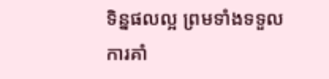ទិន្នផលល្អ ព្រមទាំងទទួលការគាំ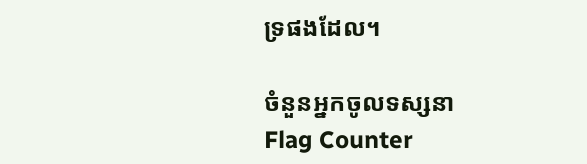ទ្រផងដែល។

ចំនួនអ្នកចូលទស្សនា
Flag Counter